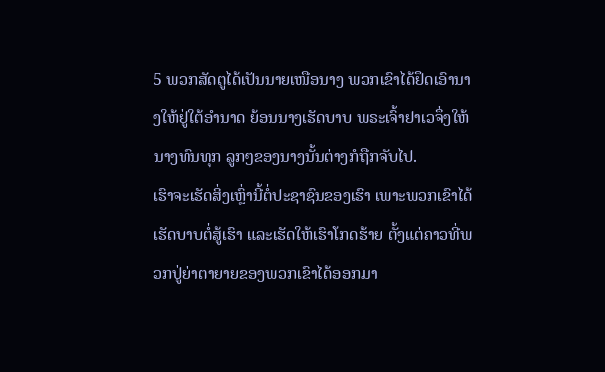5 ພວກສັດຕູໄດ້ເປັນນາຍເໜືອນາງ ພວກເຂົາໄດ້ຢຶດເອົານາງໃຫ້ຢູ່ໃຕ້ອຳນາດ ຍ້ອນນາງເຮັດບາບ ພຣະເຈົ້າຢາເວຈຶ່ງໃຫ້ນາງທົນທຸກ ລູກໆຂອງນາງນັ້ນຕ່າງກໍຖືກຈັບໄປ.
ເຮົາຈະເຮັດສິ່ງເຫຼົ່ານີ້ຕໍ່ປະຊາຊົນຂອງເຮົາ ເພາະພວກເຂົາໄດ້ເຮັດບາບຕໍ່ສູ້ເຮົາ ແລະເຮັດໃຫ້ເຮົາໂກດຮ້າຍ ຕັ້ງແຕ່ຄາວທີ່ພວກປູ່ຍ່າຕາຍາຍຂອງພວກເຂົາໄດ້ອອກມາ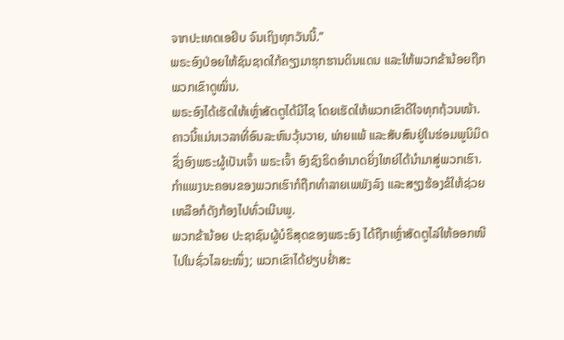ຈາກປະເທດເອຢິບ ຈົນເຖິງທຸກວັນນີ້.”
ພຣະອົງປ່ອຍໃຫ້ຊົນຊາດໃກ້ຄຽງມາຮຸກຮານດິນແດນ ແລະໃຫ້ພວກຂ້ານ້ອຍຖືກພວກເຂົາດູໝິ່ນ.
ພຣະອົງໄດ້ເຮັດໃຫ້ເຫຼົ່າສັດຕູໄດ້ມີໄຊ ໂດຍເຮັດໃຫ້ພວກເຂົາດີໃຈທຸກຖ້ວນໜ້າ.
ຄາວນີ້ແມ່ນເວລາທີ່ອົນລະຫົນວຸ້ນວາຍ, ພ່າຍແພ້ ແລະສັບສົນຢູ່ໃນຮ່ອມພູນິມິດຊຶ່ງອົງພຣະຜູ້ເປັນເຈົ້າ ພຣະເຈົ້າ ອົງຊົງຣິດອຳນາດຍິ່ງໃຫຍ່ໄດ້ນຳມາສູ່ພວກເຮົາ. ກຳແພງນະຄອນຂອງພວກເຮົາກໍຖືກທຳລາຍເພພັງລົງ ແລະສຽງຮ້ອງຂໍໃຫ້ຊ່ວຍເຫລືອກໍດັງກ້ອງໄປທົ່ວເນີນພູ.
ພວກຂ້ານ້ອຍ ປະຊາຊົນຜູ້ບໍຣິສຸດຂອງພຣະອົງ ໄດ້ຖືກເຫຼົ່າສັດຕູໄລ່ໃຫ້ອອກໜີໄປໃນຊົ່ວໄລຍະໜຶ່ງ; ພວກເຂົາໄດ້ຢຽບຢໍ່າສະ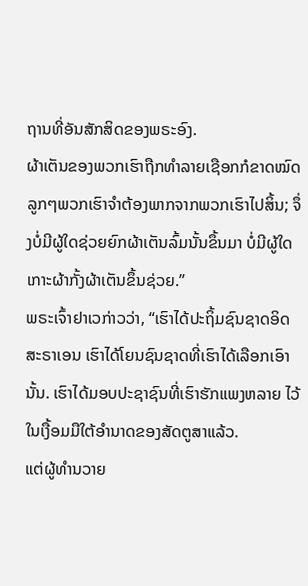ຖານທີ່ອັນສັກສິດຂອງພຣະອົງ.
ຜ້າເຕັນຂອງພວກເຮົາຖືກທຳລາຍເຊືອກກໍຂາດໝົດ ລູກໆພວກເຮົາຈຳຕ້ອງພາກຈາກພວກເຮົາໄປສິ້ນ; ຈຶ່ງບໍ່ມີຜູ້ໃດຊ່ວຍຍົກຜ້າເຕັນລົ້ມນັ້ນຂຶ້ນມາ ບໍ່ມີຜູ້ໃດເກາະຜ້າກັ້ງຜ້າເຕັນຂຶ້ນຊ່ວຍ.”
ພຣະເຈົ້າຢາເວກ່າວວ່າ, “ເຮົາໄດ້ປະຖິ້ມຊົນຊາດອິດສະຣາເອນ ເຮົາໄດ້ໂຍນຊົນຊາດທີ່ເຮົາໄດ້ເລືອກເອົານັ້ນ. ເຮົາໄດ້ມອບປະຊາຊົນທີ່ເຮົາຮັກແພງຫລາຍ ໄວ້ໃນເງື້ອມມືໃຕ້ອຳນາດຂອງສັດຕູສາແລ້ວ.
ແຕ່ຜູ້ທຳນວາຍ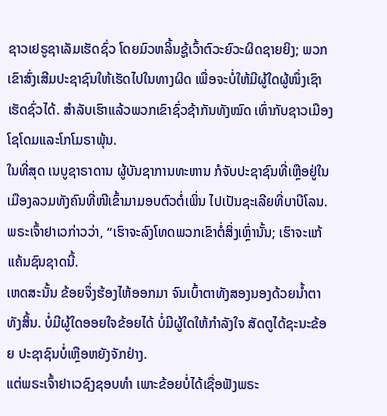ຊາວເຢຣູຊາເລັມເຮັດຊົ່ວ ໂດຍມົວຫລິ້ນຊູ້ເວົ້າຕົວະຍົວະຜິດຊາຍຍິງ; ພວກເຂົາສົ່ງເສີມປະຊາຊົນໃຫ້ເຮັດໄປໃນທາງຜິດ ເພື່ອຈະບໍ່ໃຫ້ມີຜູ້ໃດຜູ້ໜຶ່ງເຊົາເຮັດຊົ່ວໄດ້. ສຳລັບເຮົາແລ້ວພວກເຂົາຊົ່ວຊ້າກັນທັງໝົດ ເທົ່າກັບຊາວເມືອງໂຊໂດມແລະໂກໂມຣາພຸ້ນ.
ໃນທີ່ສຸດ ເນບູຊາຣາດານ ຜູ້ບັນຊາການທະຫານ ກໍຈັບປະຊາຊົນທີ່ເຫຼືອຢູ່ໃນເມືອງລວມທັງຄົນທີ່ໜີເຂົ້າມາມອບຕົວຕໍ່ເພິ່ນ ໄປເປັນຊະເລີຍທີ່ບາບີໂລນ.
ພຣະເຈົ້າຢາເວກ່າວວ່າ, “ເຮົາຈະລົງໂທດພວກເຂົາຕໍ່ສິ່ງເຫຼົ່ານັ້ນ; ເຮົາຈະແກ້ແຄ້ນຊົນຊາດນີ້.
ເຫດສະນັ້ນ ຂ້ອຍຈຶ່ງຮ້ອງໄຫ້ອອກມາ ຈົນເບົ້າຕາທັງສອງນອງດ້ວຍນໍ້າຕາທັງສິ້ນ. ບໍ່ມີຜູ້ໃດອອຍໃຈຂ້ອຍໄດ້ ບໍ່ມີຜູ້ໃດໃຫ້ກຳລັງໃຈ ສັດຕູໄດ້ຊະນະຂ້ອຍ ປະຊາຊົນບໍ່ເຫຼືອຫຍັງຈັກຢ່າງ.
ແຕ່ພຣະເຈົ້າຢາເວຊົງຊອບທຳ ເພາະຂ້ອຍບໍ່ໄດ້ເຊື່ອຟັງພຣະ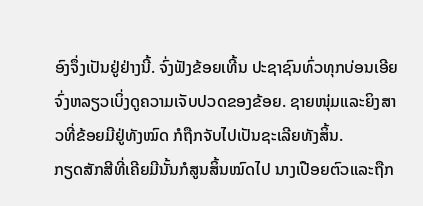ອົງຈຶ່ງເປັນຢູ່ຢ່າງນີ້. ຈົ່ງຟັງຂ້ອຍເທີ້ນ ປະຊາຊົນທົ່ວທຸກບ່ອນເອີຍ ຈົ່ງຫລຽວເບິ່ງດູຄວາມເຈັບປວດຂອງຂ້ອຍ. ຊາຍໜຸ່ມແລະຍິງສາວທີ່ຂ້ອຍມີຢູ່ທັງໝົດ ກໍຖືກຈັບໄປເປັນຊະເລີຍທັງສິ້ນ.
ກຽດສັກສີທີ່ເຄີຍມີນັ້ນກໍສູນສິ້ນໝົດໄປ ນາງເປືອຍຕົວແລະຖືກ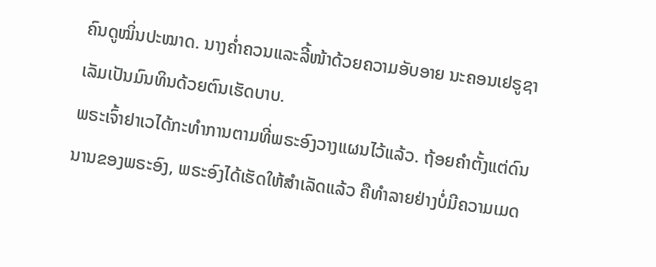ຄົນດູໝິ່ນປະໝາດ. ນາງຄໍ່າຄວນແລະລີ້ໜ້າດ້ວຍຄວາມອັບອາຍ ນະຄອນເຢຣູຊາເລັມເປັນມົນທິນດ້ວຍຕົນເຮັດບາບ.
ພຣະເຈົ້າຢາເວໄດ້ກະທຳການຕາມທີ່ພຣະອົງວາງແຜນໄວ້ແລ້ວ. ຖ້ອຍຄຳຕັ້ງແຕ່ດົນນານຂອງພຣະອົງ, ພຣະອົງໄດ້ເຮັດໃຫ້ສຳເລັດແລ້ວ ຄືທຳລາຍຢ່າງບໍ່ມີຄວາມເມດ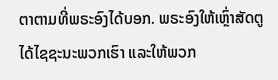ຕາຕາມທີ່ພຣະອົງໄດ້ບອກ. ພຣະອົງໃຫ້ເຫຼົ່າສັດຕູໄດ້ໄຊຊະນະພວກເຮົາ ແລະໃຫ້ພວກ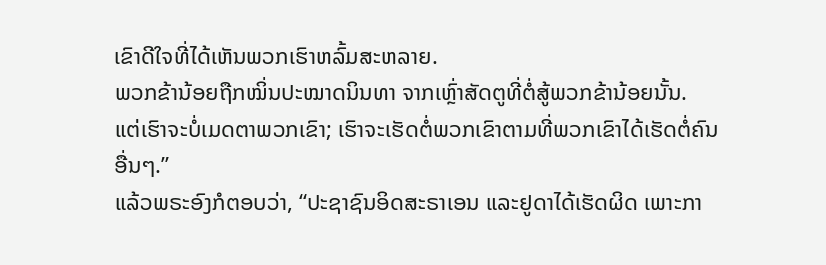ເຂົາດີໃຈທີ່ໄດ້ເຫັນພວກເຮົາຫລົ້ມສະຫລາຍ.
ພວກຂ້ານ້ອຍຖືກໝິ່ນປະໝາດນິນທາ ຈາກເຫຼົ່າສັດຕູທີ່ຕໍ່ສູ້ພວກຂ້ານ້ອຍນັ້ນ.
ແຕ່ເຮົາຈະບໍ່ເມດຕາພວກເຂົາ; ເຮົາຈະເຮັດຕໍ່ພວກເຂົາຕາມທີ່ພວກເຂົາໄດ້ເຮັດຕໍ່ຄົນອື່ນໆ.”
ແລ້ວພຣະອົງກໍຕອບວ່າ, “ປະຊາຊົນອິດສະຣາເອນ ແລະຢູດາໄດ້ເຮັດຜິດ ເພາະກາ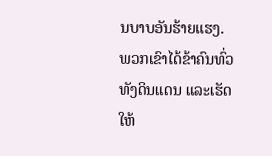ນບາບອັນຮ້າຍແຮງ. ພວກເຂົາໄດ້ຂ້າຄົນທົ່ວທັງດິນແດນ ແລະເຮັດໃຫ້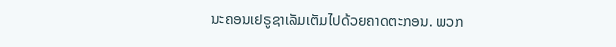ນະຄອນເຢຣູຊາເລັມເຕັມໄປດ້ວຍຄາດຕະກອນ. ພວກ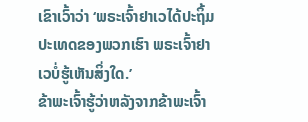ເຂົາເວົ້າວ່າ ‘ພຣະເຈົ້າຢາເວໄດ້ປະຖິ້ມປະເທດຂອງພວກເຮົາ ພຣະເຈົ້າຢາເວບໍ່ຮູ້ເຫັນສິ່ງໃດ.’
ຂ້າພະເຈົ້າຮູ້ວ່າຫລັງຈາກຂ້າພະເຈົ້າ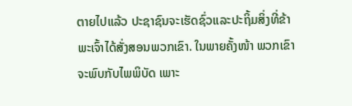ຕາຍໄປແລ້ວ ປະຊາຊົນຈະເຮັດຊົ່ວແລະປະຖິ້ມສິ່ງທີ່ຂ້າພະເຈົ້າໄດ້ສັ່ງສອນພວກເຂົາ. ໃນພາຍຄັ້ງໜ້າ ພວກເຂົາຈະພົບກັບໄພພິບັດ ເພາະ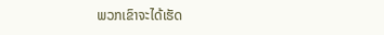ພວກເຂົາຈະໄດ້ເຮັດ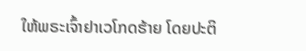ໃຫ້ພຣະເຈົ້າຢາເວໂກດຮ້າຍ ໂດຍປະຕິ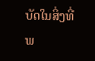ບັດໃນສິ່ງທີ່ພ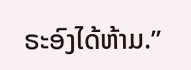ຣະອົງໄດ້ຫ້າມ.”